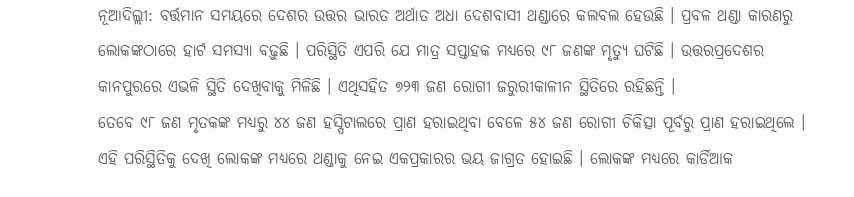ନୂଆଦିଲ୍ଲୀ: ବର୍ତ୍ତମାନ ସମୟରେ ଦେଶର ଉତ୍ତର ଭାରତ ଅର୍ଥାତ ଅଧା ଦେଶବାସୀ ଥଣ୍ଡାରେ କଲବଲ ହେଉଛି । ପ୍ରବଳ ଥଣ୍ଡା କାରଣରୁ ଲୋକଙ୍କଠାରେ ହାର୍ଟ ସମସ୍ୟା ବଢ଼ୁଛି । ପରିସ୍ଥିତି ଏପରି ଯେ ମାତ୍ର ସପ୍ତାହକ ମଧ୍ୟରେ ୯୮ ଜଣଙ୍କ ମୃତ୍ୟୁ ଘଟିଛି । ଉତ୍ତରପ୍ରଦେଶର କାନପୁରରେ ଏଭଳି ସ୍ଥିତି ଦେଖିବାକୁ ମିଳିଛି । ଏଥିସହିତ ୭୨୩ ଜଣ ରୋଗୀ ଜରୁରୀକାଳୀନ ସ୍ଥିତିରେ ରହିଛନ୍ତି ।
ତେବେ ୯୮ ଜଣ ମୃତକଙ୍କ ମଧ୍ୟରୁ ୪୪ ଜଣ ହସ୍ପିଟାଲରେ ପ୍ରାଣ ହରାଇଥିବା ବେଳେ ୫୪ ଜଣ ରୋଗୀ ଚିକିତ୍ସା ପୂର୍ବରୁ ପ୍ରାଣ ହରାଇଥିଲେ । ଏହି ପରିସ୍ଥିତିକୁ ଦେଖି ଲୋକଙ୍କ ମଧ୍ୟରେ ଥଣ୍ଡାକୁ ନେଇ ଏକପ୍ରକାରର ଭୟ ଜାଗ୍ରତ ହୋଇଛି । ଲୋକଙ୍କ ମଧ୍ୟରେ କାର୍ଡିଆକ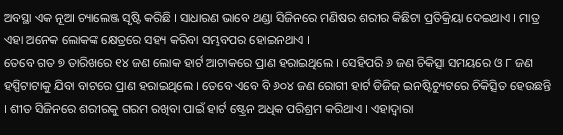ଅବସ୍ଥା ଏକ ନୂଆ ଚ୍ୟାଲେଞ୍ଜ ସୃଷ୍ଟି କରିଛି । ସାଧାରଣ ଭାବେ ଥଣ୍ଡା ସିଜିନରେ ମଣିଷର ଶରୀର କିଛିଟା ପ୍ରତିକ୍ରିୟା ଦେଇଥାଏ । ମାତ୍ର ଏହା ଅନେକ ଲୋକଙ୍କ କ୍ଷେତ୍ରରେ ସହ୍ୟ କରିବା ସମ୍ଭବପର ହୋଇନଥାଏ ।
ତେବେ ଗତ ୭ ତାରିଖରେ ୧୪ ଜଣ ଲୋକ ହାର୍ଟ ଆଟାକରେ ପ୍ରାଣ ହରାଇଥିଲେ । ସେହିପରି ୬ ଜଣ ଚିକିତ୍ସା ସମୟରେ ଓ ୮ ଜଣ ହସ୍ପିଟାଟାକୁ ଯିବା ବାଟରେ ପ୍ରାଣ ହରାଇଥିଲେ । ତେବେ ଏବେ ବି ୬୦୪ ଜଣ ରୋଗୀ ହାର୍ଟ ଡିଜିଜ୍ ଇନଷ୍ଟିଚ୍ୟୁଟରେ ଚିକିତ୍ସିତ ହେଉଛନ୍ତି । ଶୀତ ସିଜିନରେ ଶରୀରକୁ ଗରମ ରଖିବା ପାଇଁ ହାର୍ଟ ଷ୍ଟ୍ରେନ ଅଧିକ ପରିଶ୍ରମ କରିଥାଏ । ଏହାଦ୍ୱାରା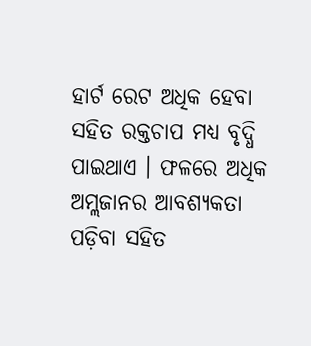ହାର୍ଟ ରେଟ ଅଧିକ ହେବା ସହିତ ରକ୍ତଚାପ ମଧ୍ୟ ବୃଦ୍ଧି ପାଇଥାଏ । ଫଳରେ ଅଧିକ ଅମ୍ଲଜାନର ଆବଶ୍ୟକତା ପଡ଼ିବା ସହିତ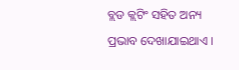ବ୍ଲଡ କ୍ଲଟିଂ ସହିତ ଅନ୍ୟ ପ୍ରଭାବ ଦେଖାଯାଇଥାଏ ।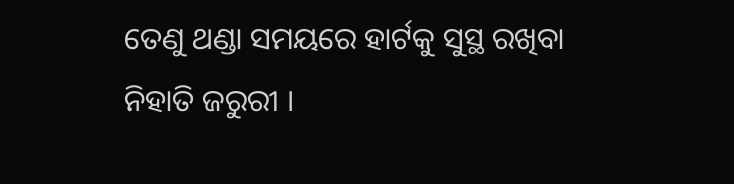ତେଣୁ ଥଣ୍ଡା ସମୟରେ ହାର୍ଟକୁ ସୁସ୍ଥ ରଖିବା ନିହାତି ଜରୁରୀ ।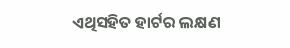ଏଥିସହିତ ହାର୍ଟର ଲକ୍ଷଣ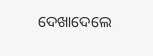ଦେଖାଦେଲେ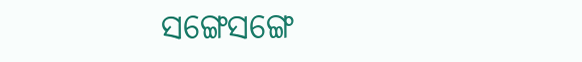ସଙ୍ଗେସଙ୍ଗେ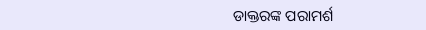ଡାକ୍ତରଙ୍କ ପରାମର୍ଶ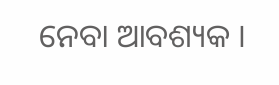ନେବା ଆବଶ୍ୟକ ।